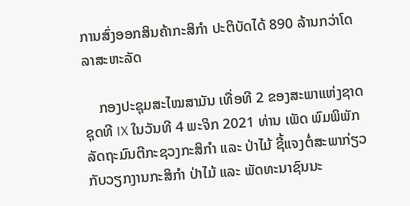ການສົ່ງອອກສິນຄ້າກະສິກຳ ປະຕິບັດໄດ້ 890 ລ້ານກວ່າໂດລາສະຫະລັດ

    ກອງປະຊຸມສະໄໝສາມັນ ເທື່ອທີ 2 ຂອງສະພາແຫ່ງຊາດ ຊຸດທີ IX ໃນວັນທີ 4 ພະຈິກ 2021 ທ່ານ ເພັດ ພົມພິພັກ ລັດຖະມົນຕີກະຊວງກະສິກຳ ແລະ ປ່າໄມ້ ຊີ້ແຈງຕໍ່ສະພາກ່ຽວກັບວຽກງານກະສິກຳ ປ່າໄມ້ ແລະ ພັດທະນາຊົນນະ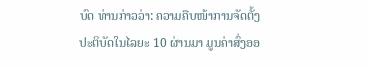ບົດ ທ່ານກ່າວວ່າ: ຄວາມຄືບໜ້າການຈັດຕັ້ງປະຕິບັດໃນໄລຍະ 10 ຜ່ານມາ ມູນຄ່າສົ່ງອອ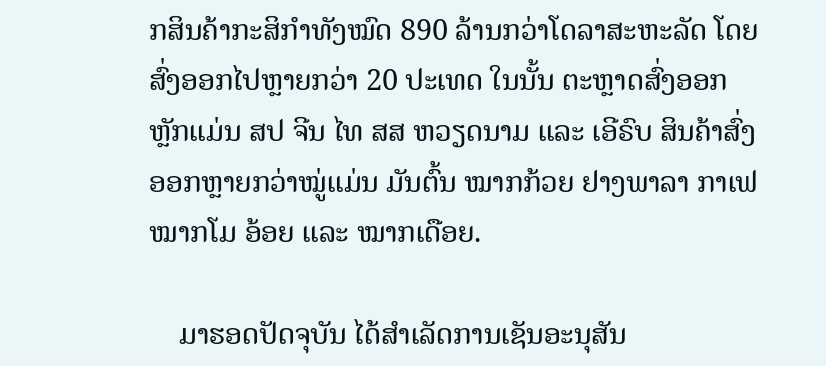ກສິນຄ້າກະສິກຳທັງໝົດ 890 ລ້ານກວ່າໂດລາສະຫະລັດ ໂດຍສົ່ງອອກໄປຫຼາຍກວ່າ 20 ປະເທດ ໃນນັ້ນ ຕະຫຼາດສົ່ງອອກຫຼັກແມ່ນ ສປ ຈີນ ໄທ ສສ ຫວຽດນາມ ແລະ ເອີຣົບ ສິນຄ້າສົ່ງອອກຫຼາຍກວ່າໝູ່ແມ່ນ ມັນຕົ້ນ ໝາກກ້ວຍ ຢາງພາລາ ກາເຟ ໝາກໂມ ອ້ອຍ ແລະ ໝາກເດືອຍ.

    ມາຮອດປັດຈຸບັນ ໄດ້ສຳເລັດການເຊັນອະນຸສັນ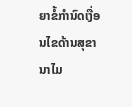ຍາຂໍ້ກຳນົດເງື່ອນໄຂດ້ານສຸຂານາໄມ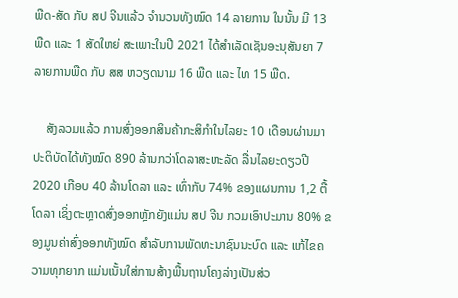ພືດ-ສັດ ກັບ ສປ ຈີນແລ້ວ ຈຳນວນທັງໝົດ 14 ລາຍການ ໃນນັ້ນ ມີ 13 ພືດ ແລະ 1 ສັດໃຫຍ່ ສະເພາະໃນປີ 2021 ໄດ້ສຳເລັດເຊັນອະນຸສັນຍາ 7 ລາຍການພືດ ກັບ ສສ ຫວຽດນາມ 16 ພືດ ແລະ ໄທ 15 ພືດ.

    ສັງລວມແລ້ວ ການສົ່ງອອກສິນຄ້າກະສິກຳໃນໄລຍະ 10 ເດືອນຜ່ານມາ ປະຕິບັດໄດ້ທັງໝົດ 890 ລ້ານກວ່າໂດລາສະຫະລັດ ລື່ນໄລຍະດຽວປີ 2020 ເກືອບ 40 ລ້ານໂດລາ ແລະ ເທົ່າກັບ 74% ຂອງແຜນການ 1,2 ຕື້ໂດລາ ເຊິ່ງຕະຫຼາດສົ່ງອອກຫຼັກຍັງແມ່ນ ສປ ຈີນ ກວມເອົາປະມານ 80% ຂອງມູນຄ່າສົ່ງອອກທັງໝົດ ສຳລັບການພັດທະນາຊົນນະບົດ ແລະ ແກ້ໄຂຄວາມທຸກຍາກ ແມ່ນເນັ້ນໃສ່ການສ້າງພື້ນຖານໂຄງລ່າງເປັນສ່ວ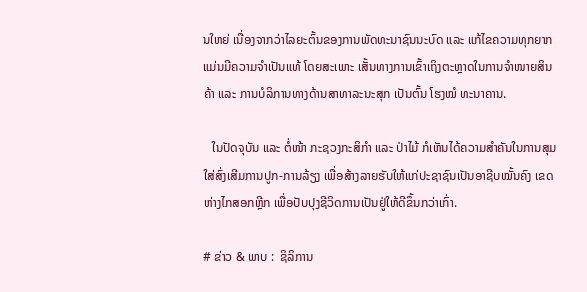ນໃຫຍ່ ເນື່ອງຈາກວ່າໄລຍະຕົ້ນຂອງການພັດທະນາຊົນນະບົດ ແລະ ແກ້ໄຂຄວາມທຸກຍາກ ແມ່ນມີຄວາມຈຳເປັນແທ້ ໂດຍສະເພາະ ເສັ້ນທາງການເຂົ້າເຖິງຕະຫຼາດໃນການຈຳໜາຍສິນຄ້າ ແລະ ການບໍລິການທາງດ້ານສາທາລະນະສຸກ ເປັນຕົ້ນ ໂຮງໝໍ ທະນາຄານ.

   ໃນປັດຈຸບັນ ແລະ ຕໍ່ໜ້າ ກະຊວງກະສິກຳ ແລະ ປ່າໄມ້ ກໍເຫັນໄດ້ຄວາມສຳຄັນໃນການສຸມໃສ່ສົ່ງເສີມການປູກ-ການລ້ຽງ ເພື່ອສ້າງລາຍຮັບໃຫ້ແກ່ປະຊາຊົນເປັນອາຊີບໝັ້ນຄົງ ເຂດຫ່າງໄກສອກຫຼີກ ເພື່ອປັບປຸງຊີວິດການເປັນຢູ່ໃຫ້ດີຂຶ້ນກວ່າເກົ່າ.

# ຂ່າວ & ພາບ :  ຊິລິການ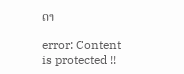ດາ

error: Content is protected !!